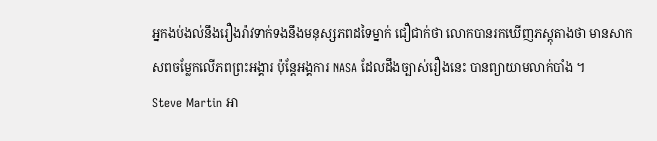អ្នកងប់ងល់នឹងរឿងរ៉ាវទាក់ទងនឹងមនុស្សភពដទៃម្នាក់ ជឿជាក់ថា លោកបានរកឃើញភស្តុតាងថា មានសាកសពចម្លែកលើភពព្រះអង្គារ ប៉ុន្តែអង្គការ NASA ដែលដឹងច្បាស់រឿងនេះ បានព្យាយាមលាក់បាំង ។
Steve Martin អា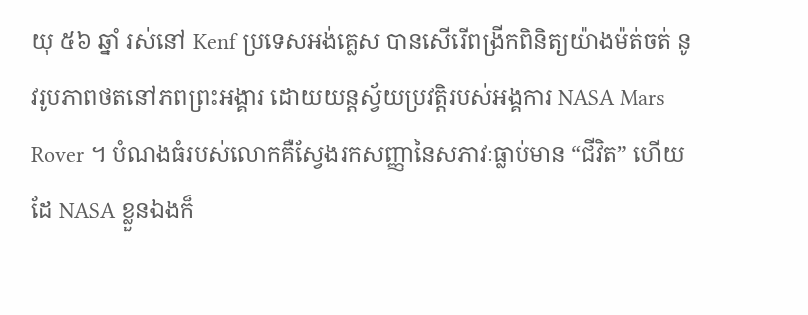យុ ៥៦ ឆ្នាំ រស់នៅ Kenf ប្រទេសអង់គ្លេស បានសើរើពង្រីកពិនិត្យយ៉ាងម៉ត់ចត់ នូវរូបភាពថតនៅភពព្រះអង្គារ ដោយយន្តស្វ័យប្រវត្តិរបស់អង្គការ NASA Mars Rover ។ បំណងធំរបស់លោកគឺស្វែងរកសញ្ញានៃសភាវៈធ្លាប់មាន “ជីវិត” ហើយដែ NASA ខ្លួនឯងក៏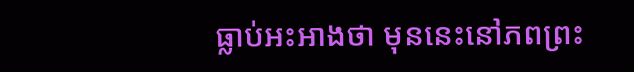ធ្លាប់អះអាងថា មុននេះនៅភពព្រះ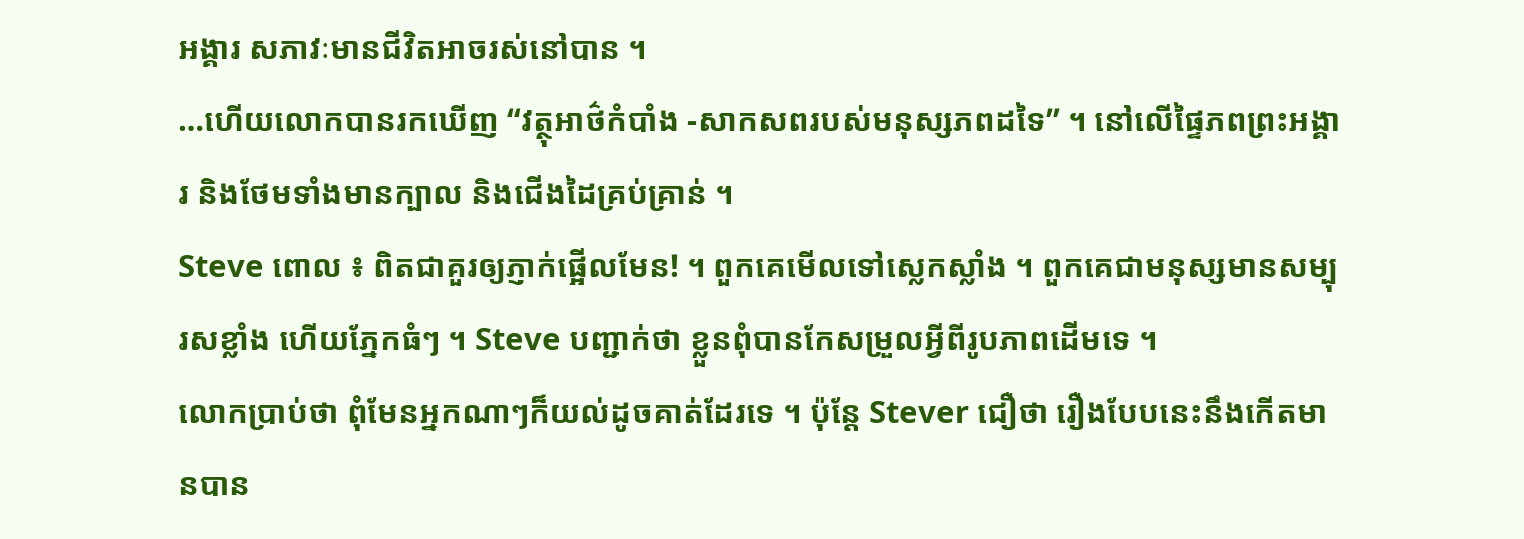អង្គារ សភាវៈមានជីវិតអាចរស់នៅបាន ។
…ហើយលោកបានរកឃើញ “វត្ថុអាថ៌កំបាំង -សាកសពរបស់មនុស្សភពដទៃ” ។ នៅលើផ្ទៃភពព្រះអង្គារ និងថែមទាំងមានក្បាល និងជើងដៃគ្រប់គ្រាន់ ។
Steve ពោល ៖ ពិតជាគួរឲ្យភ្ញាក់ផ្អើលមែន! ។ ពួកគេមើលទៅស្លេកស្លាំង ។ ពួកគេជាមនុស្សមានសម្បុរសខ្លាំង ហើយភ្នែកធំៗ ។ Steve បញ្ជាក់ថា ខ្លួនពុំបានកែសម្រួលអ្វីពីរូបភាពដើមទេ ។
លោកប្រាប់ថា ពុំមែនអ្នកណាៗក៏យល់ដូចគាត់ដែរទេ ។ ប៉ុន្តែ Stever ជឿថា រឿងបែបនេះនឹងកើតមានបាន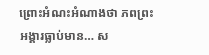ព្រោះអំណះអំណាងថា ភពព្រះអង្គារធ្លាប់មាន… ស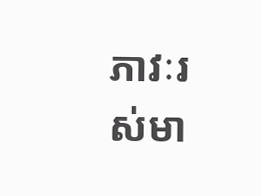ភាវៈរស់មា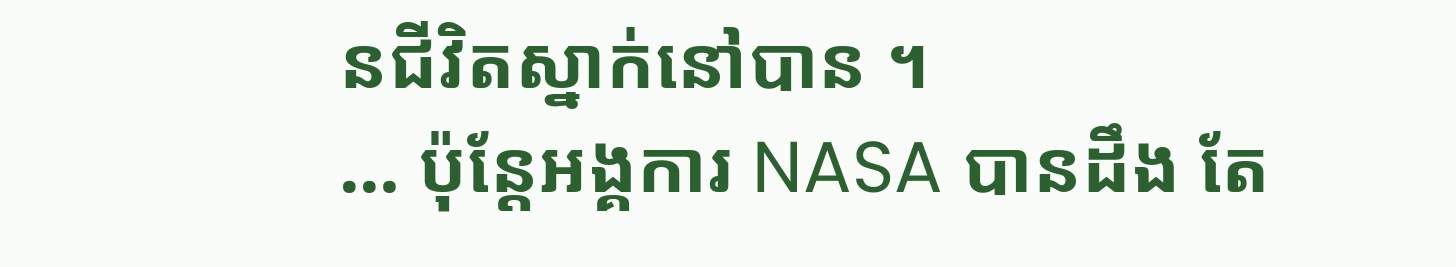នជីវិតស្នាក់នៅបាន ។
… ប៉ុន្តែអង្គការ NASA បានដឹង តែ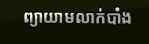ព្យាយាមលាក់បាំង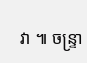វា ៕ ចន្ទ្រា